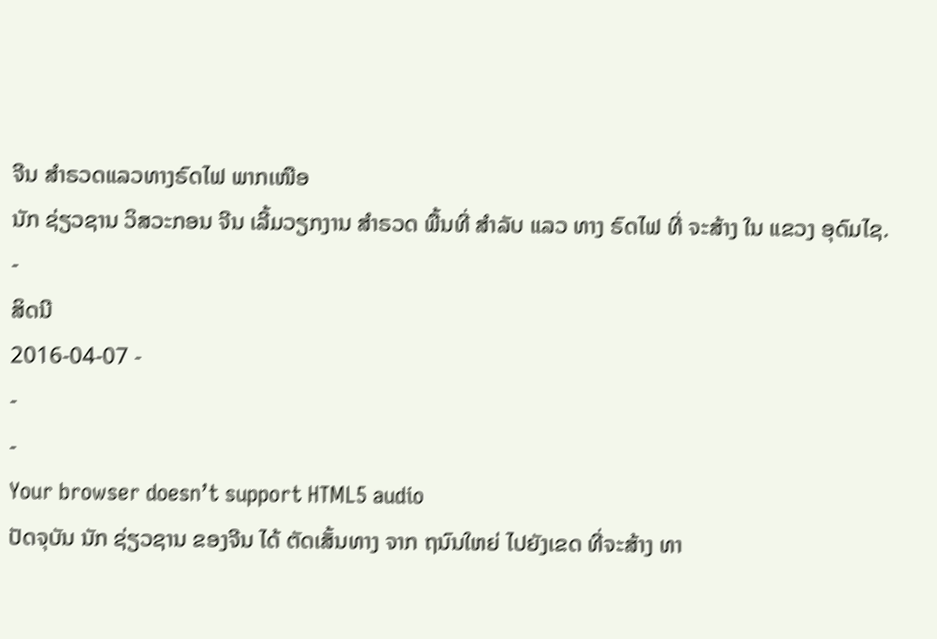ຈີນ ສໍາຣວດແລວທາງຣົດໄຟ ພາກເໜືອ
ນັກ ຊ່ຽວຊານ ວິສວະກອນ ຈີນ ເລີ້ມວຽກງານ ສໍາຣວດ ພື້ນທີ່ ສໍາລັບ ແລວ ທາງ ຣົດໄຟ ທີ່ ຈະສ້າງ ໃນ ແຂວງ ອຸດົມໄຊ.
-
ສິດນີ
2016-04-07 -
-
-
Your browser doesn’t support HTML5 audio
ປັດຈຸບັນ ນັກ ຊ່ຽວຊານ ຂອງຈີນ ໄດ້ ຕັດເສັ້ນທາງ ຈາກ ຖນົນໃຫຍ່ ໄປຍັງເຂດ ທີ່ຈະສ້າງ ທາ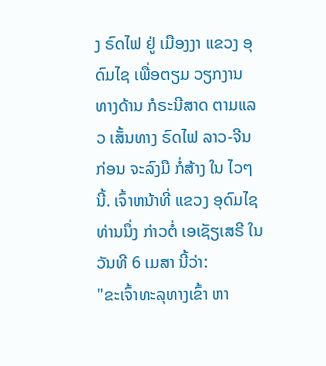ງ ຣົດໄຟ ຢູ່ ເມືອງງາ ແຂວງ ອຸດົມໄຊ ເພື່ອຕຽມ ວຽກງານ ທາງດ້ານ ກໍຣະນີສາດ ຕາມແລວ ເສັ້ນທາງ ຣົດໄຟ ລາວ-ຈີນ ກ່ອນ ຈະລົງມື ກໍ່ສ້າງ ໃນ ໄວໆນີ້. ເຈົ້າຫນ້າທີ່ ແຂວງ ອຸດົມໄຊ ທ່ານນຶ່ງ ກ່າວຕໍ່ ເອເຊັຽເສຣີ ໃນ ວັນທີ 6 ເມສາ ນີ້ວ່າ:
"ຂະເຈົ້າທະລຸທາງເຂົ້າ ຫາ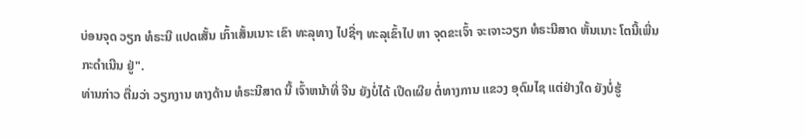ບ່ອນຈຸດ ວຽກ ທໍຣະນີ ແປດເສັ້ນ ເກົ້າເສັ້ນເນາະ ເຂົາ ທະລຸທາງ ໄປຊື່ໆ ທະລຸເຂົ້າໄປ ຫາ ຈຸດຂະເຈົ້າ ຈະເຈາະວຽກ ທໍຣະນີສາດ ຫັ້ນເນາະ ໂຕນີ້ເພີ່ນ ກະດຳເນີນ ຢູ່".
ທ່ານກ່າວ ຕື່ມວ່າ ວຽກງານ ທາງດ້ານ ທໍຣະນີສາດ ນີ້ ເຈົ້າຫນ້າທີ່ ຈີນ ຍັງບໍ່ໄດ້ ເປີດເຜີຍ ຕໍ່ທາງການ ແຂວງ ອຸດົມໄຊ ແຕ່ຢ່າງໃດ ຍັງບໍ່ຮູ້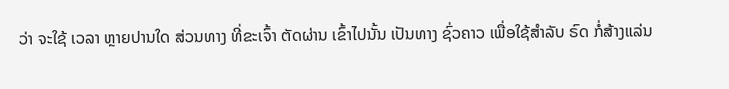ວ່າ ຈະໃຊ້ ເວລາ ຫຼາຍປານໃດ ສ່ວນທາງ ທີ່ຂະເຈົ້າ ຕັດຜ່ານ ເຂົ້າໄປນັ້ນ ເປັນທາງ ຊົ່ວຄາວ ເພື່ອໃຊ້ສຳລັບ ຣົດ ກໍ່ສ້າງແລ່ນ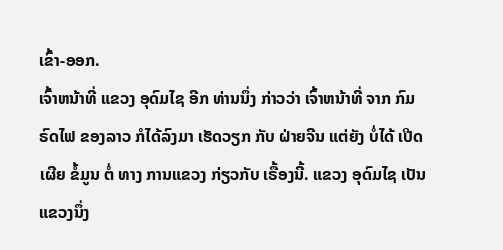ເຂົ້າ-ອອກ.
ເຈົ້າຫນ້າທີ່ ແຂວງ ອຸດົມໄຊ ອີກ ທ່ານນຶ່ງ ກ່າວວ່າ ເຈົ້າຫນ້າທີ່ ຈາກ ກົມ ຣົດໄຟ ຂອງລາວ ກໍໄດ້ລົງມາ ເຮັດວຽກ ກັບ ຝ່າຍຈີນ ແຕ່ຍັງ ບໍ່ໄດ້ ເປີດເຜີຍ ຂໍ້ມູນ ຕໍ່ ທາງ ການແຂວງ ກ່ຽວກັບ ເຣື້ອງນີ້. ແຂວງ ອຸດົມໄຊ ເປັນ ແຂວງນຶ່ງ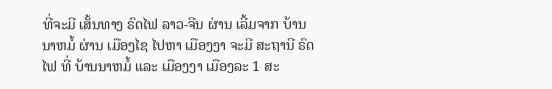ທີ່ຈະມີ ເສັ້ນທາງ ຣົດໄຟ ລາວ-ຈີນ ຜ່ານ ເລີ້ມຈາກ ບ້ານນາຫມໍ້ ຜ່ານ ເມືອງໄຊ ໄປຫາ ເມືອງງາ ຈະມີ ສະຖານີ ຣົດໄຟ ທີ່ ບ້ານນາຫມໍ້ ແລະ ເມືອງງາ ເມືອງລະ 1 ສະ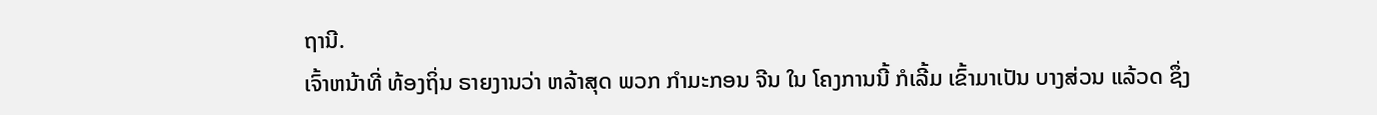ຖານີ.
ເຈົ້າຫນ້າທີ່ ທ້ອງຖິ່ນ ຣາຍງານວ່າ ຫລ້າສຸດ ພວກ ກຳມະກອນ ຈີນ ໃນ ໂຄງການນີ້ ກໍເລີ້ມ ເຂົ້າມາເປັນ ບາງສ່ວນ ແລ້ວດ ຊຶ່ງ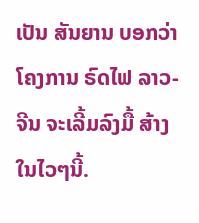ເປັນ ສັນຍານ ບອກວ່າ ໂຄງການ ຣົດໄຟ ລາວ-ຈີນ ຈະເລີ້ມລົງມື້ ສ້າງ ໃນໄວໆນີ້.